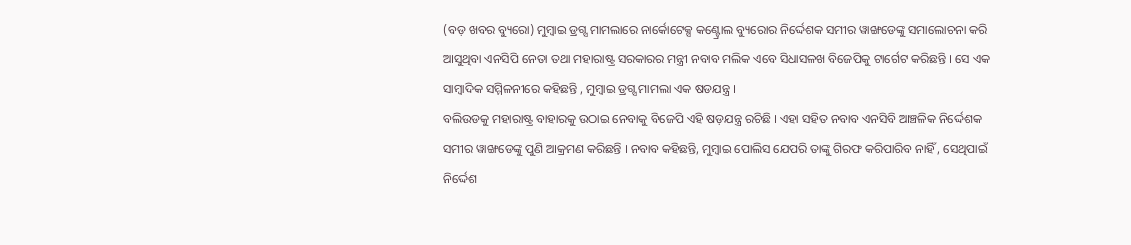(ବଡ଼ ଖବର ବ୍ୟୁରୋ) ମୁମ୍ବାଇ ଡ୍ରଗ୍ସ ମାମଲାରେ ନାର୍କୋଟେକ୍ସ କଣ୍ଟ୍ରୋଲ ବ୍ୟୁରୋର ନିର୍ଦ୍ଦେଶକ ସମୀର ୱାଙ୍ଖଡେଙ୍କୁ ସମାଲୋଚନା କରି ଆସୁଥିବା ଏନସିପି ନେତା ତଥା ମହାରାଷ୍ଟ୍ର ସରକାରର ମନ୍ତ୍ରୀ ନବାବ ମଲିକ ଏବେ ସିଧାସଳଖ ବିଜେପିକୁ ଟାର୍ଗେଟ କରିଛନ୍ତି । ସେ ଏକ ସାମ୍ବାଦିକ ସମ୍ମିଳନୀରେ କହିଛନ୍ତି , ମୁମ୍ବାଇ ଡ୍ରଗ୍ସ ମାମଲା ଏକ ଷଡଯନ୍ତ୍ର ।
ବଲିଉଡକୁ ମହାରାଷ୍ଟ୍ର ବାହାରକୁ ଉଠାଇ ନେବାକୁ ବିଜେପି ଏହି ଷଡ଼ଯନ୍ତ୍ର ରଚିଛି । ଏହା ସହିତ ନବାବ ଏନସିବି ଆଞ୍ଚଳିକ ନିର୍ଦ୍ଦେଶକ ସମୀର ୱାଙ୍ଖଡେଙ୍କୁ ପୁଣି ଆକ୍ରମଣ କରିଛନ୍ତି । ନବାବ କହିଛନ୍ତି, ମୁମ୍ବାଇ ପୋଲିସ ଯେପରି ତାଙ୍କୁ ଗିରଫ କରିପାରିବ ନାହିଁ , ସେଥିପାଇଁ ନିର୍ଦ୍ଦେଶ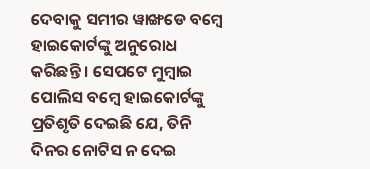ଦେବାକୁ ସମୀର ୱାଙ୍ଖଡେ ବମ୍ବେ ହାଇକୋର୍ଟଙ୍କୁ ଅନୁରୋଧ କରିଛନ୍ତି । ସେପଟେ ମୁମ୍ବାଇ ପୋଲିସ ବମ୍ବେ ହାଇକୋର୍ଟଙ୍କୁ ପ୍ରତିଶୃତି ଦେଇଛି ଯେ, ତିନି ଦିନର ନୋଟିସ ନ ଦେଇ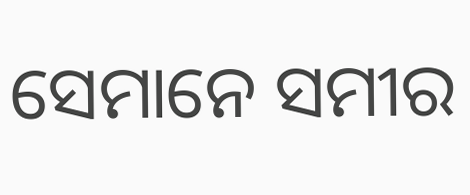ସେମାନେ ସମୀର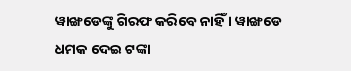ୱାଙ୍ଖଡେଙ୍କୁ ଗିରଫ କରିବେ ନାହିଁ । ୱାଙ୍ଖଡେ ଧମକ ଦେଇ ଟଙ୍କା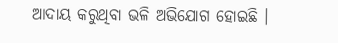ଆଦାୟ କରୁଥିବା ଭଳି ଅଭିଯୋଗ ହୋଇଛି ।